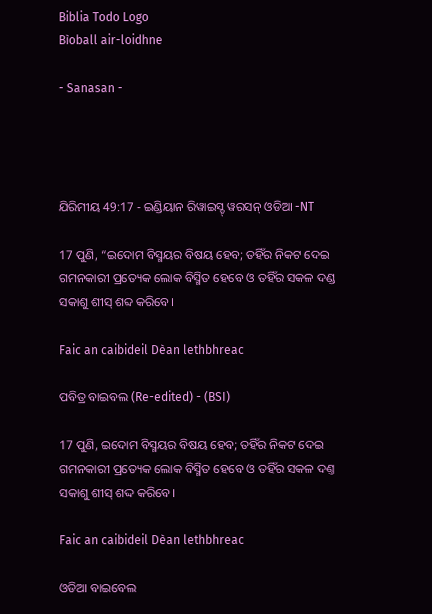Biblia Todo Logo
Bìoball air-loidhne

- Sanasan -




ଯିରିମୀୟ 49:17 - ଇଣ୍ଡିୟାନ ରିୱାଇସ୍ଡ୍ ୱରସନ୍ ଓଡିଆ -NT

17 ପୁଣି, “ଇଦୋମ ବିସ୍ମୟର ବିଷୟ ହେବ; ତହିଁର ନିକଟ ଦେଇ ଗମନକାରୀ ପ୍ରତ୍ୟେକ ଲୋକ ବିସ୍ମିତ ହେବେ ଓ ତହିଁର ସକଳ ଦଣ୍ଡ ସକାଶୁ ଶୀସ୍‍ ଶବ୍ଦ କରିବେ।

Faic an caibideil Dèan lethbhreac

ପବିତ୍ର ବାଇବଲ (Re-edited) - (BSI)

17 ପୁଣି, ଇଦୋମ ବିସ୍ମୟର ବିଷୟ ହେବ; ତହିଁର ନିକଟ ଦେଇ ଗମନକାରୀ ପ୍ରତ୍ୟେକ ଲୋକ ବିସ୍ମିତ ହେବେ ଓ ତହିଁର ସକଳ ଦଣ୍ତ ସକାଶୁ ଶୀସ୍ ଶଦ୍ଦ କରିବେ।

Faic an caibideil Dèan lethbhreac

ଓଡିଆ ବାଇବେଲ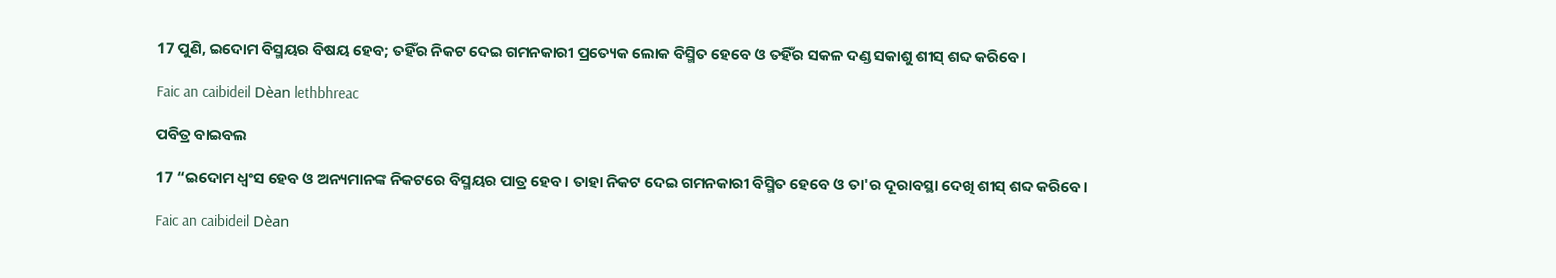17 ପୁଣି, ଇଦୋମ ବିସ୍ମୟର ବିଷୟ ହେବ; ତହିଁର ନିକଟ ଦେଇ ଗମନକାରୀ ପ୍ରତ୍ୟେକ ଲୋକ ବିସ୍ମିତ ହେବେ ଓ ତହିଁର ସକଳ ଦଣ୍ଡ ସକାଶୁ ଶୀସ୍‍ ଶବ୍ଦ କରିବେ।

Faic an caibideil Dèan lethbhreac

ପବିତ୍ର ବାଇବଲ

17 “ଇଦୋମ ଧ୍ୱଂସ ହେବ ଓ ଅନ୍ୟମାନଙ୍କ ନିକଟରେ ବିସ୍ମୟର ପାତ୍ର ହେବ। ତାହା ନିକଟ ଦେଇ ଗମନକାରୀ ବିସ୍ମିତ ହେବେ ଓ ତା'ର ଦୂରାବସ୍ଥା ଦେଖି ଶୀସ୍ ଶବ୍ଦ କରିବେ।

Faic an caibideil Dèan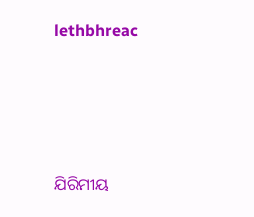lethbhreac




ଯିରିମୀୟ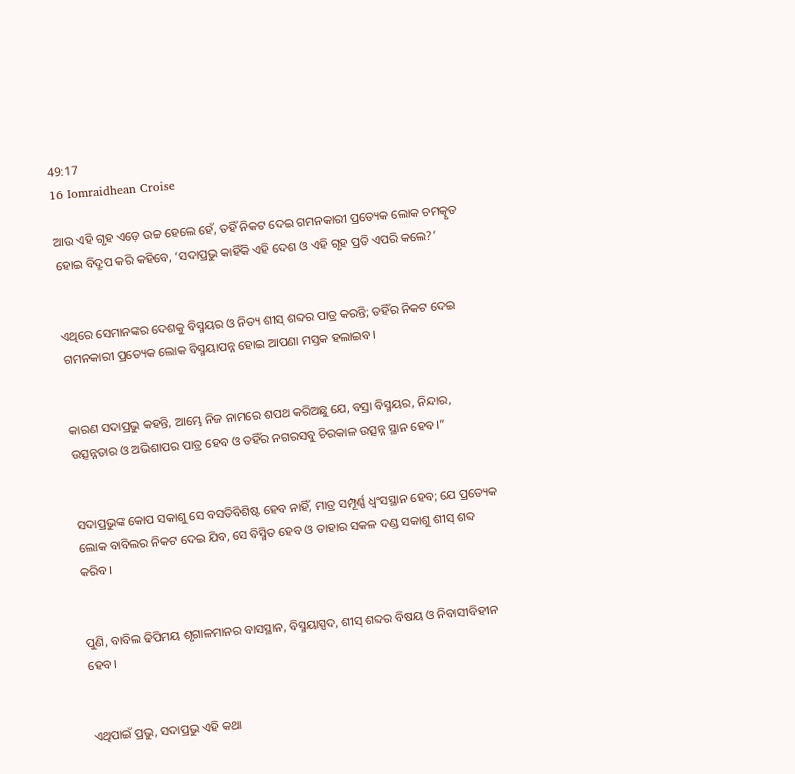49:17
16 Iomraidhean Croise

ଆଉ ଏହି ଗୃହ ଏଡ଼େ ଉଚ୍ଚ ହେଲେ ହେଁ, ତହିଁ ନିକଟ ଦେଇ ଗମନକାରୀ ପ୍ରତ୍ୟେକ ଲୋକ ଚମତ୍କୃତ ହୋଇ ବିଦ୍ରୂପ କରି କହିବେ, ‘ସଦାପ୍ରଭୁ କାହିଁକି ଏହି ଦେଶ ଓ ଏହି ଗୃହ ପ୍ରତି ଏପରି କଲେ?’


ଏଥିରେ ସେମାନଙ୍କର ଦେଶକୁ ବିସ୍ମୟର ଓ ନିତ୍ୟ ଶୀସ୍‍ ଶବ୍ଦର ପାତ୍ର କରନ୍ତି; ତହିଁର ନିକଟ ଦେଇ ଗମନକାରୀ ପ୍ରତ୍ୟେକ ଲୋକ ବିସ୍ମୟାପନ୍ନ ହୋଇ ଆପଣା ମସ୍ତକ ହଲାଇବ।


କାରଣ ସଦାପ୍ରଭୁ କହନ୍ତି, ଆମ୍ଭେ ନିଜ ନାମରେ ଶପଥ କରିଅଛୁ ଯେ, ବସ୍ରା ବିସ୍ମୟର, ନିନ୍ଦାର, ଉତ୍ସନ୍ନତାର ଓ ଅଭିଶାପର ପାତ୍ର ହେବ ଓ ତହିଁର ନଗରସବୁ ଚିରକାଳ ଉତ୍ସନ୍ନ ସ୍ଥାନ ହେବ।”


ସଦାପ୍ରଭୁଙ୍କ କୋପ ସକାଶୁ ସେ ବସତିବିଶିଷ୍ଟ ହେବ ନାହିଁ, ମାତ୍ର ସମ୍ପୂର୍ଣ୍ଣ ଧ୍ୱଂସସ୍ଥାନ ହେବ; ଯେ ପ୍ରତ୍ୟେକ ଲୋକ ବାବିଲର ନିକଟ ଦେଇ ଯିବ, ସେ ବିସ୍ମିତ ହେବ ଓ ତାହାର ସକଳ ଦଣ୍ଡ ସକାଶୁ ଶୀସ୍‍ ଶବ୍ଦ କରିବ।


ପୁଣି, ବାବିଲ ଢିପିମୟ ଶୃଗାଳମାନର ବାସସ୍ଥାନ, ବିସ୍ମୟାସ୍ପଦ, ଶୀସ୍‍ ଶବ୍ଦର ବିଷୟ ଓ ନିବାସୀବିହୀନ ହେବ।


ଏଥିପାଇଁ ପ୍ରଭୁ, ସଦାପ୍ରଭୁ ଏହି କଥା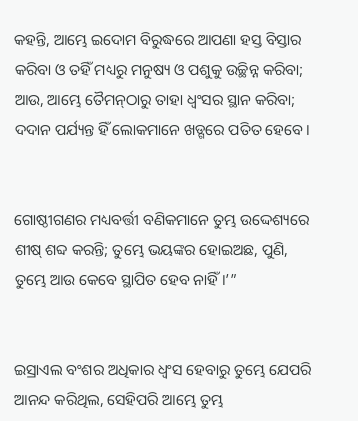କହନ୍ତି, ଆମ୍ଭେ ଇଦୋମ ବିରୁଦ୍ଧରେ ଆପଣା ହସ୍ତ ବିସ୍ତାର କରିବା ଓ ତହିଁ ମଧ୍ୟରୁ ମନୁଷ୍ୟ ଓ ପଶୁକୁ ଉଚ୍ଛିନ୍ନ କରିବା; ଆଉ, ଆମ୍ଭେ ତୈମନ୍‍ଠାରୁ ତାହା ଧ୍ୱଂସର ସ୍ଥାନ କରିବା; ଦଦାନ ପର୍ଯ୍ୟନ୍ତ ହିଁ ଲୋକମାନେ ଖଡ୍ଗରେ ପତିତ ହେବେ।


ଗୋଷ୍ଠୀଗଣର ମଧ୍ୟବର୍ତ୍ତୀ ବଣିକମାନେ ତୁମ୍ଭ ଉଦ୍ଦେଶ୍ୟରେ ଶୀଷ୍‍ ଶବ୍ଦ କରନ୍ତି; ତୁମ୍ଭେ ଭୟଙ୍କର ହୋଇଅଛ, ପୁଣି, ତୁମ୍ଭେ ଆଉ କେବେ ସ୍ଥାପିତ ହେବ ନାହିଁ।’”


ଇସ୍ରାଏଲ ବଂଶର ଅଧିକାର ଧ୍ୱଂସ ହେବାରୁ ତୁମ୍ଭେ ଯେପରି ଆନନ୍ଦ କରିଥିଲ, ସେହିପରି ଆମ୍ଭେ ତୁମ୍ଭ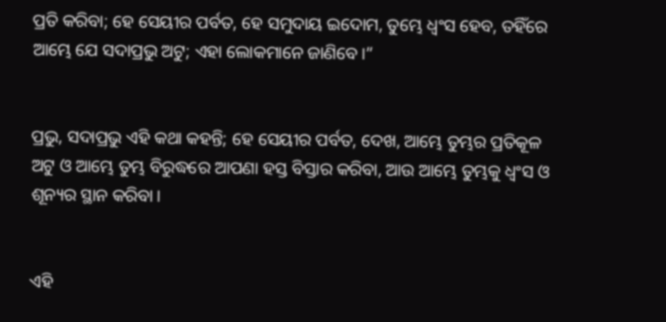ପ୍ରତି କରିବା; ହେ ସେୟୀର ପର୍ବତ, ହେ ସମୁଦାୟ ଇଦୋମ, ତୁମ୍ଭେ ଧ୍ୱଂସ ହେବ, ତହିଁରେ ଆମ୍ଭେ ଯେ ସଦାପ୍ରଭୁ ଅଟୁ; ଏହା ଲୋକମାନେ ଜାଣିବେ।”


ପ୍ରଭୁ, ସଦାପ୍ରଭୁ ଏହି କଥା କହନ୍ତି; ହେ ସେୟୀର ପର୍ବତ, ଦେଖ, ଆମ୍ଭେ ତୁମ୍ଭର ପ୍ରତିକୂଳ ଅଟୁ ଓ ଆମ୍ଭେ ତୁମ୍ଭ ବିରୁଦ୍ଧରେ ଆପଣା ହସ୍ତ ବିସ୍ତାର କରିବା, ଆଉ ଆମ୍ଭେ ତୁମ୍ଭକୁ ଧ୍ୱଂସ ଓ ଶୂନ୍ୟର ସ୍ଥାନ କରିବା।


ଏହି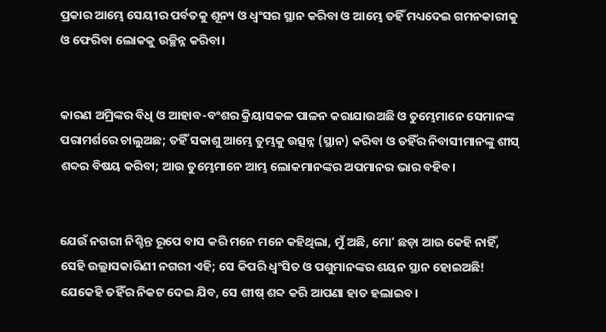ପ୍ରକାର ଆମ୍ଭେ ସେୟୀର ପର୍ବତକୁ ଶୂନ୍ୟ ଓ ଧ୍ୱଂସର ସ୍ଥାନ କରିବା ଓ ଆମ୍ଭେ ତହିଁ ମଧ୍ୟଦେଇ ଗମନକାରୀକୁ ଓ ଫେରିବା ଲୋକକୁ ଉଚ୍ଛିନ୍ନ କରିବା।


କାରଣ ଅମ୍ରିଙ୍କର ବିଧି ଓ ଆହାବ-ବଂଶର କ୍ରିୟାସକଳ ପାଳନ କରାଯାଉଅଛି ଓ ତୁମ୍ଭେମାନେ ସେମାନଙ୍କ ପରାମର୍ଶରେ ଚାଲୁଅଛ; ତହିଁ ସକାଶୁ ଆମ୍ଭେ ତୁମ୍ଭକୁ ଉତ୍ସନ୍ନ (ସ୍ଥାନ) କରିବା ଓ ତହିଁର ନିବାସୀମାନଙ୍କୁ ଶୀସ୍‍ ଶବ୍ଦର ବିଷୟ କରିବା; ଆଉ ତୁମ୍ଭେମାନେ ଆମ୍ଭ ଲୋକମାନଙ୍କର ଅପମାନର ଭାର ବହିବ।


ଯେଉଁ ନଗରୀ ନିଶ୍ଚିନ୍ତ ରୂପେ ବାସ କରି ମନେ ମନେ କହିଥିଲା, ମୁଁ ଅଛି, ମୋʼ ଛଡ଼ା ଆଉ କେହି ନାହିଁ, ସେହି ଉଲ୍ଲାସକାରିଣୀ ନଗରୀ ଏହି; ସେ କିପରି ଧ୍ୱଂସିତ ଓ ପଶୁମାନଙ୍କର ଶୟନ ସ୍ଥାନ ହୋଇଅଛି! ଯେକେହି ତହିଁର ନିକଟ ଦେଇ ଯିବ, ସେ ଶୀଷ୍‍ ଶବ୍ଦ କରି ଆପଣା ହାତ ହଲାଇବ।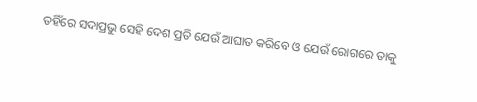ତହିଁରେ ସଦାପ୍ରଭୁ ସେହି ଦେଶ ପ୍ରତି ଯେଉଁ ଆଘାତ କରିବେ ଓ ଯେଉଁ ରୋଗରେ ତାକୁ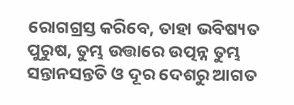ରୋଗଗ୍ରସ୍ତ କରିବେ, ତାହା ଭବିଷ୍ୟତ ପୁରୁଷ, ତୁମ୍ଭ ଉତ୍ତାରେ ଉତ୍ପନ୍ନ ତୁମ୍ଭ ସନ୍ତାନସନ୍ତତି ଓ ଦୂର ଦେଶରୁ ଆଗତ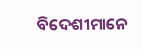ବିଦେଶୀମାନେ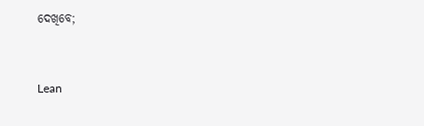ଦେଖିବେ;


Lean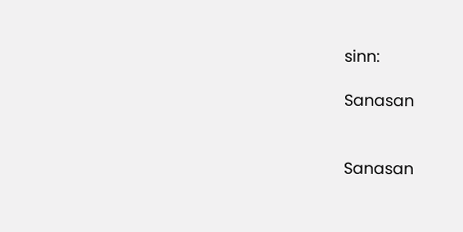sinn:

Sanasan


Sanasan